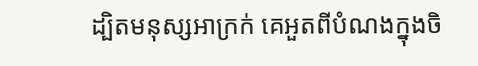ដ្បិតមនុស្សអាក្រក់ គេអួតពីបំណងក្នុងចិ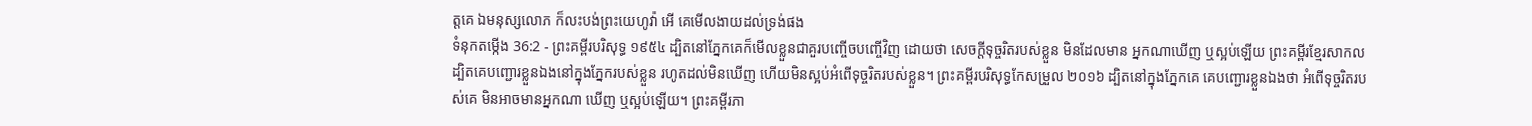ត្តគេ ឯមនុស្សលោភ ក៏លះបង់ព្រះយេហូវ៉ា អើ គេមើលងាយដល់ទ្រង់ផង
ទំនុកតម្កើង 36:2 - ព្រះគម្ពីរបរិសុទ្ធ ១៩៥៤ ដ្បិតនៅភ្នែកគេក៏មើលខ្លួនជាគួរបញ្ចើចបញ្ចើវិញ ដោយថា សេចក្ដីទុច្ចរិតរបស់ខ្លួន មិនដែលមាន អ្នកណាឃើញ ឬស្អប់ឡើយ ព្រះគម្ពីរខ្មែរសាកល ដ្បិតគេបញ្ជោរខ្លួនឯងនៅក្នុងភ្នែករបស់ខ្លួន រហូតដល់មិនឃើញ ហើយមិនស្អប់អំពើទុច្ចរិតរបស់ខ្លួន។ ព្រះគម្ពីរបរិសុទ្ធកែសម្រួល ២០១៦ ដ្បិតនៅក្នុងភ្នែកគេ គេបញ្ជោរខ្លួនឯងថា អំពើទុច្ចរិតរបស់គេ មិនអាចមានអ្នកណា ឃើញ ឬស្អប់ឡើយ។ ព្រះគម្ពីរភា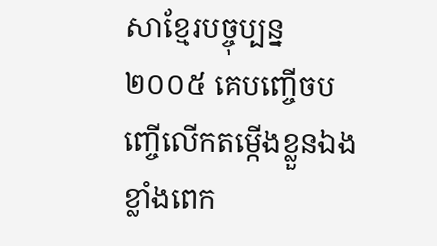សាខ្មែរបច្ចុប្បន្ន ២០០៥ គេបញ្ចើចបញ្ចើលើកតម្កើងខ្លួនឯងខ្លាំងពេក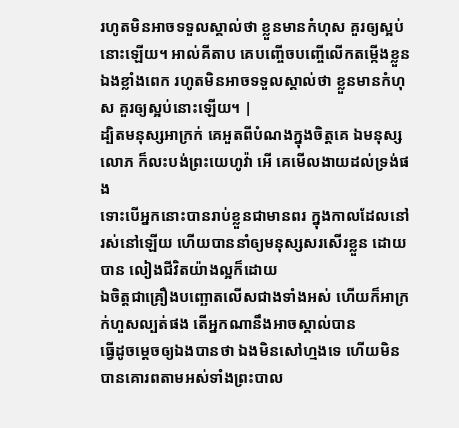រហូតមិនអាចទទួលស្គាល់ថា ខ្លួនមានកំហុស គួរឲ្យស្អប់នោះឡើយ។ អាល់គីតាប គេបញ្ចើចបញ្ចើលើកតម្កើងខ្លួនឯងខ្លាំងពេក រហូតមិនអាចទទួលស្គាល់ថា ខ្លួនមានកំហុស គួរឲ្យស្អប់នោះឡើយ។ |
ដ្បិតមនុស្សអាក្រក់ គេអួតពីបំណងក្នុងចិត្តគេ ឯមនុស្សលោភ ក៏លះបង់ព្រះយេហូវ៉ា អើ គេមើលងាយដល់ទ្រង់ផង
ទោះបើអ្នកនោះបានរាប់ខ្លួនជាមានពរ ក្នុងកាលដែលនៅរស់នៅឡើយ ហើយបាននាំឲ្យមនុស្សសរសើរខ្លួន ដោយបាន លៀងជីវិតយ៉ាងល្អក៏ដោយ
ឯចិត្តជាគ្រឿងបញ្ឆោតលើសជាងទាំងអស់ ហើយក៏អាក្រក់ហួសល្បត់ផង តើអ្នកណានឹងអាចស្គាល់បាន
ធ្វើដូចម្តេចឲ្យឯងបានថា ឯងមិនសៅហ្មងទេ ហើយមិនបានគោរពតាមអស់ទាំងព្រះបាល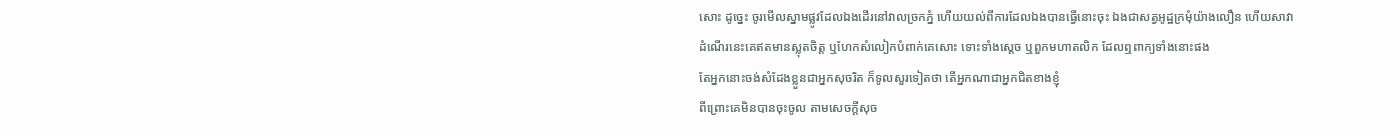សោះ ដូច្នេះ ចូរមើលស្នាមផ្លូវដែលឯងដើរនៅវាលច្រកភ្នំ ហើយយល់ពីការដែលឯងបានធ្វើនោះចុះ ឯងជាសត្វអូដ្ឋក្រមុំយ៉ាងលឿន ហើយសាវា
ដំណើរនេះគេឥតមានស្លុតចិត្ត ឬហែកសំលៀកបំពាក់គេសោះ ទោះទាំងស្តេច ឬពួកមហាតលិក ដែលឮពាក្យទាំងនោះផង
តែអ្នកនោះចង់សំដែងខ្លួនជាអ្នកសុចរិត ក៏ទូលសួរទៀតថា តើអ្នកណាជាអ្នកជិតខាងខ្ញុំ
ពីព្រោះគេមិនបានចុះចូល តាមសេចក្ដីសុច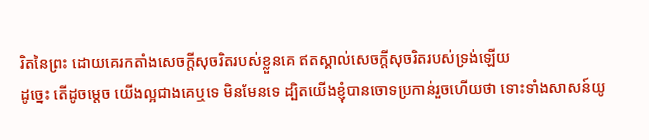រិតនៃព្រះ ដោយគេរកតាំងសេចក្ដីសុចរិតរបស់ខ្លួនគេ ឥតស្គាល់សេចក្ដីសុចរិតរបស់ទ្រង់ឡើយ
ដូច្នេះ តើដូចម្តេច យើងល្អជាងគេឬទេ មិនមែនទេ ដ្បិតយើងខ្ញុំបានចោទប្រកាន់រួចហើយថា ទោះទាំងសាសន៍យូ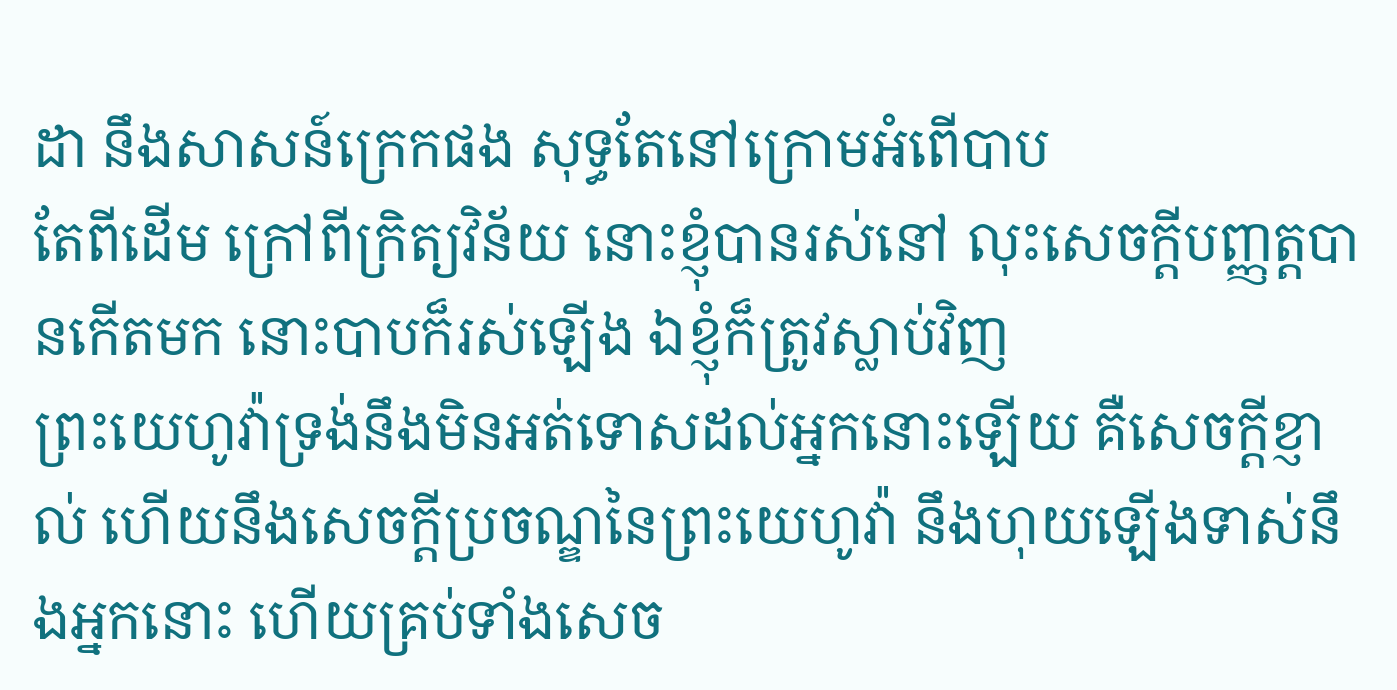ដា នឹងសាសន៍ក្រេកផង សុទ្ធតែនៅក្រោមអំពើបាប
តែពីដើម ក្រៅពីក្រិត្យវិន័យ នោះខ្ញុំបានរស់នៅ លុះសេចក្ដីបញ្ញត្តបានកើតមក នោះបាបក៏រស់ឡើង ឯខ្ញុំក៏ត្រូវស្លាប់វិញ
ព្រះយេហូវ៉ាទ្រង់នឹងមិនអត់ទោសដល់អ្នកនោះឡើយ គឺសេចក្ដីខ្ញាល់ ហើយនឹងសេចក្ដីប្រចណ្ឌនៃព្រះយេហូវ៉ា នឹងហុយឡើងទាស់នឹងអ្នកនោះ ហើយគ្រប់ទាំងសេច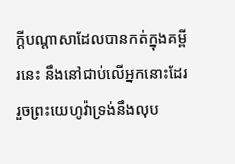ក្ដីបណ្តាសាដែលបានកត់ក្នុងគម្ពីរនេះ នឹងនៅជាប់លើអ្នកនោះដែរ រួចព្រះយេហូវ៉ាទ្រង់នឹងលុប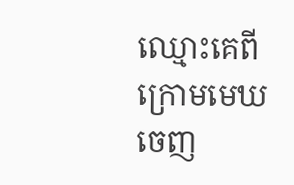ឈ្មោះគេពីក្រោមមេឃចេញ